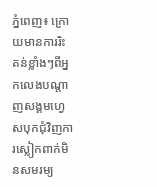ភ្នំពេញ៖ ក្រោយមានការរិះ គន់ខ្លាំងៗពីអ្នកលេងបណ្តាញសង្គមហ្វេសបុកជុំវិញការស្លៀកពាក់មិនសមរម្យ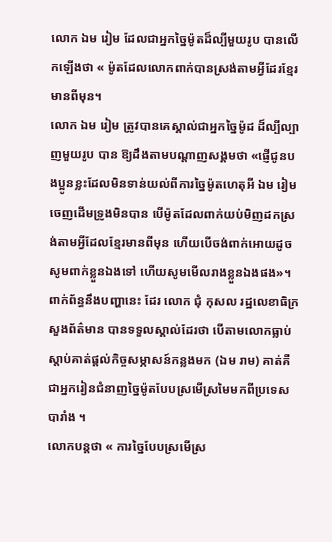លោក ឯម រៀម ដែលជាអ្នកច្នៃម៉ូតដ៏ល្បីមួយរូប បានលើកឡើងថា « ម៉ូតដែលលោកពាក់បានស្រង់តាមអ្វីដែរខ្មែរមានពីមុន។
លោក ឯម រៀម ត្រូវបានគេស្គាល់ជាអ្នកច្នៃម៉ូដ ដ៏ល្បីល្បាញមួយរូប បាន ឱ្យដឹងតាមបណ្តាញសង្គមថា «ផ្ញើជូនបងប្អូនខ្លះដែលមិនទាន់យល់ពីការច្នៃម៉ូតហេតុអី ឯម រៀម ចេញដើមទ្រូងមិនបាន បើម៉ូតដែលពាក់យប់មិញដកស្រង់តាមអ្វីដែលខ្មែរមានពីមុន ហើយបើចង់ពាក់អោយដូច សូមពាក់ខ្លួនឯងទៅ ហើយសូមមើលរាងខ្លួនឯងផង»។
ពាក់ព័ន្ធនឹងបញ្ហានេះ ដែរ លោក ជុំ កុសល រដ្ឋលេខាធិក្រសួងព័ត៌មាន បានទទួលស្គាល់ដែរថា បើតាមលោកធ្លាប់ស្តាប់គាត់ផ្តល់កិច្ចសម្ភាសន៍កន្លងមក (ឯម រាម) គាត់គឺជាអ្នករៀនជំនាញច្នៃម៉ូតបែបស្រមើស្រមៃមកពីប្រទេសបារាំង ។
លោកបន្តថា « ការច្នៃបែបស្រមើស្រ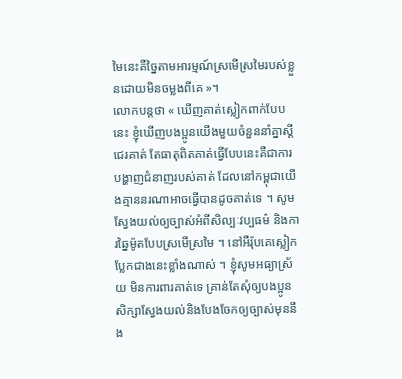មៃនេះគឺច្នៃតាមអារម្មណ៍ស្រមើស្រមៃរបស់ខ្លួនដោយមិនចម្លងពីគេ »។
លោកបន្តថា « ឃើញគាត់ស្លៀកពាក់បែបនេះ ខ្ញុំឃើញបងប្អូនយើងមួយចំនួននាំគ្នាស្តីជេរគាត់ តែធាតុពិតគាត់ធ្វើបែបនេះគឺជាការបង្ហាញជំនាញរបស់គាត់ ដែលនៅកម្ពុជាយើងគ្មាននរណាអាចធ្វើបានដូចគាត់ទេ ។ សូមស្វែងយល់ឲ្យច្បាស់អំពីសិល្បៈវប្បធម៌ និងការឆ្នៃម៉ូតបែបស្រមើស្រមៃ ។ នៅអឺរ៉ុបគេស្លៀកប្លែកជាងនេះខ្លាំងណាស់ ។ ខ្ញុំសូមអធ្យាស្រ័យ មិនការពារគាត់ទេ គ្រាន់តែសុំឲ្យបងប្អូនសិក្សាស្វែងយល់និងបែងចែកឲ្យច្បាស់មុននឹង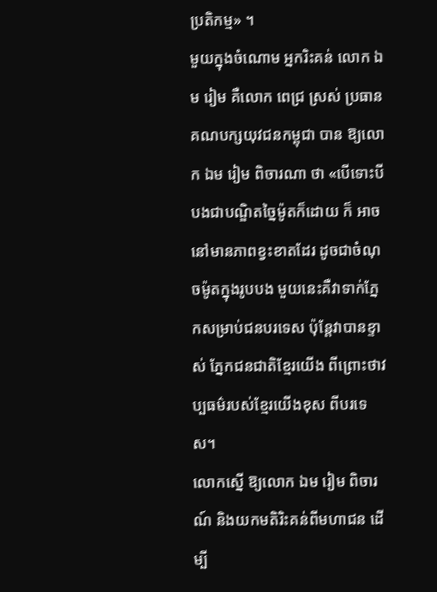ប្រតិកម្ម» ។
មួយក្នុងចំណោម អ្នករិះគន់ លោក ឯម រៀម គឺលោក ពេជ្រ ស្រស់ ប្រធានគណបក្សយុវជនកម្ពុជា បាន ឱ្យលោក ឯម រៀម ពិចារណា ថា «បើទោះបីបងជាបណ្ឌិតច្នៃម៉ូតក៏ដោយ ក៏ អាចនៅមានភាពខ្វះខាតដែរ ដូចជាចំណុចម៉ូតក្នុងរូបបង មួយនេះគឺវាទាក់ភ្នែកសម្រាប់ជនបរទេស ប៉ុន្តែវាបានខ្ទាស់ ភ្នែកជនជាតិខ្មែរយើង ពីព្រោះថាវប្បធម៌របស់ខ្មែរយើងខុស ពីបរទេស។
លោកស្នើ ឱ្យលោក ឯម រៀម ពិចារណ៍ និងយកមតិរិះគន់ពីមហាជន ដើម្បី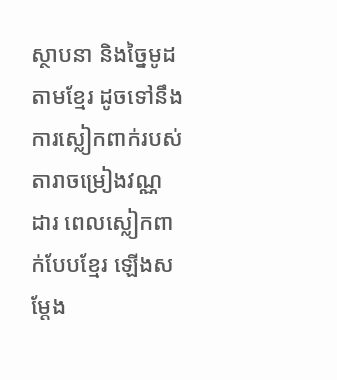ស្ថាបនា និងច្នៃមូដ តាមខ្មែរ ដូចទៅនឹង ការស្លៀកពាក់របស់តារាចម្រៀងវណ្ណ ដារ ពេលស្លៀកពាក់បែបខ្មែរ ឡើងសម្តែង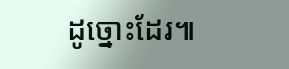ដូច្នោះដែរ៕